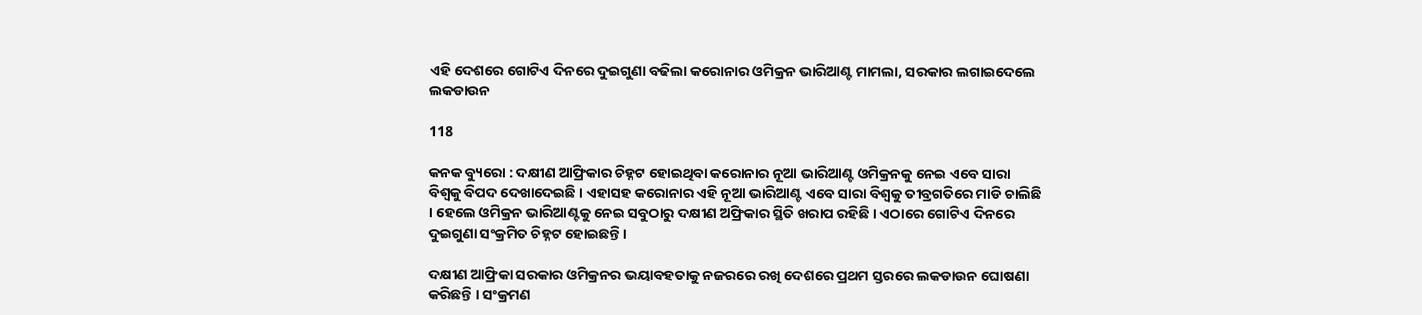ଏହି ଦେଶରେ ଗୋଟିଏ ଦିନରେ ଦୁଇଗୁଣା ବଢିଲା କରୋନାର ଓମିକ୍ରନ ଭାରିଆଣ୍ଟ ମାମଲା, ସରକାର ଲଗାଇଦେଲେ ଲକଡାଉନ

118

କନକ ବ୍ୟୁରୋ : ଦକ୍ଷୀଣ ଆଫ୍ରିକାର ଚିହ୍ନଟ ହୋଇଥିବା କରୋନାର ନୂଆ ଭାରିଆଣ୍ଟ ଓମିକ୍ରନକୁ ନେଇ ଏବେ ସାରା ବିଶ୍ୱକୁ ବିପଦ ଦେଖାଦେଇଛି । ଏହାସହ କରୋନାର ଏହି ନୂଆ ଭାରିଆଣ୍ଟ ଏବେ ସାରା ବିଶ୍ୱକୁ ତୀବ୍ରଗତିରେ ମାଡି ଚାଲିଛି । ହେଲେ ଓମିକ୍ରନ ଭାରିଆଣ୍ଟକୁ ନେଇ ସବୁଠାରୁ ଦକ୍ଷୀଣ ଅଫ୍ରିକାର ସ୍ଥିତି ଖରାପ ରହିଛି । ଏଠାରେ ଗୋଟିଏ ଦିନରେ ଦୁଇଗୁଣା ସଂକ୍ରମିତ ଚିହ୍ନଟ ହୋଇଛନ୍ତି ।

ଦକ୍ଷୀଣ ଆଫ୍ରିକା ସରକାର ଓମିକ୍ରନର ଭୟାବହତାକୁ ନଜରରେ ରଖି ଦେଶରେ ପ୍ରଥମ ସ୍ତରରେ ଲକଡାଉନ ଘୋଷଣା କରିଛନ୍ତି । ସଂକ୍ରମଣ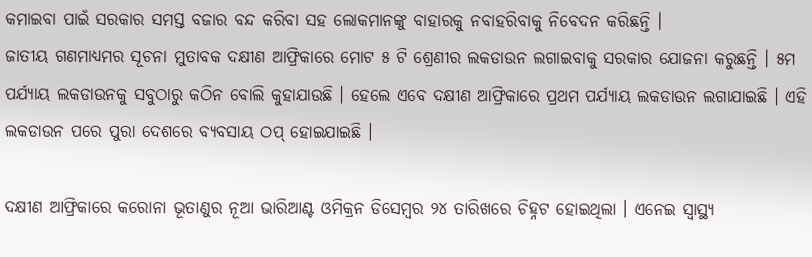କମାଇବା ପାଇଁ ସରକାର ସମସ୍ତ ବଜାର ବନ୍ଦ କରିବା ସହ ଲୋକମାନଙ୍କୁ ବାହାରକୁ ନବାହରିବାକୁ ନିବେଦନ କରିଛନ୍ତି ।
ଜାତୀୟ ଗଣମାଧ୍ୟମର ସୂଚନା ମୁତାବକ ଦକ୍ଷୀଣ ଆଫ୍ରିକାରେ ମୋଟ ୫ ଟି ଶ୍ରେଣୀର ଲକଡାଉନ ଲଗାଇବାକୁ ସରକାର ଯୋଜନା କରୁଛନ୍ତି । ୫ମ ପର୍ଯ୍ୟାୟ ଲକଡାଉନକୁ ସବୁଠାରୁ କଠିନ ବୋଲି କୁହାଯାଉଛି । ହେଲେ ଏବେ ଦକ୍ଷୀଣ ଆଫ୍ରିକାରେ ପ୍ରଥମ ପର୍ଯ୍ୟାୟ ଲକଡାଉନ ଲଗାଯାଇଛି । ଏହି ଲକଡାଉନ ପରେ ପୁରା ଦେଶରେ ବ୍ୟବସାୟ ଠପ୍ ହୋଇଯାଇଛି ।

ଦକ୍ଷୀଣ ଆଫ୍ରିକାରେ କରୋନା ଭୂତାଣୁର ନୂଆ ଭାରିଆଣ୍ଟ ଓମିକ୍ରନ ଡିସେମ୍ବର ୨୪ ତାରିଖରେ ଚିହ୍ନଟ ହୋଇଥିଲା । ଏନେଇ ସ୍ୱାସ୍ଥ୍ୟ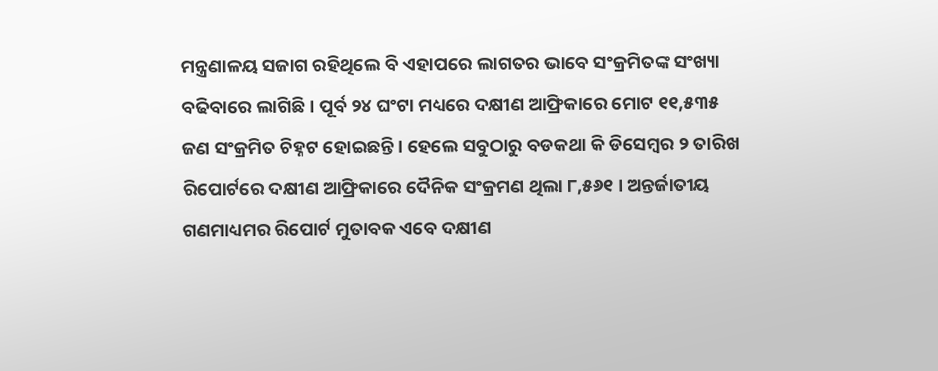ମନ୍ତ୍ରଣାଳୟ ସଜାଗ ରହିଥିଲେ ବି ଏହାପରେ ଲାଗତର ଭାବେ ସଂକ୍ରମିତଙ୍କ ସଂଖ୍ୟା ବଢିବାରେ ଲାଗିଛି । ପୂର୍ବ ୨୪ ଘଂଟା ମଧ୍ୟରେ ଦକ୍ଷୀଣ ଆଫ୍ରିକାରେ ମୋଟ ୧୧,୫୩୫ ଜଣ ସଂକ୍ରମିତ ଚିହ୍ନଟ ହୋଇଛନ୍ତି । ହେଲେ ସବୁଠାରୁ ବଡକଥା କି ଡିସେମ୍ବର ୨ ତାରିଖ ରିପୋର୍ଟରେ ଦକ୍ଷୀଣ ଆଫ୍ରିକାରେ ଦୈନିକ ସଂକ୍ରମଣ ଥିଲା ୮,୫୬୧ । ଅନ୍ତର୍ଜାତୀୟ ଗଣମାଧ୍ୟମର ରିପୋର୍ଟ ମୁତାବକ ଏବେ ଦକ୍ଷୀଣ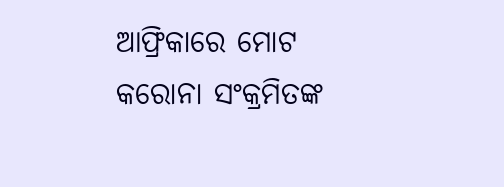ଆଫ୍ରିକାରେ ମୋଟ କରୋନା ସଂକ୍ରମିତଙ୍କ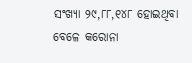ସଂଖ୍ୟା ୨୯,୮୮,୧୪୮ ହୋଇଥିବା ବେଳେ କରୋନା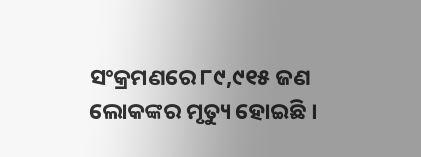ସଂକ୍ରମଣରେ ୮୯,୯୧୫ ଜଣ ଲୋକଙ୍କର ମୃତ୍ୟୁ ହୋଇଛି ।